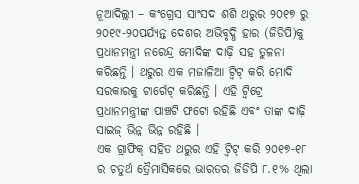ନୂଆଦିଲ୍ଲୀ – କଂଗ୍ରେସ ସାଂସଦ ଶଶି ଥରୁର ୨୦୧୭ ରୁ ୨୦୧୯-୨୦ପର୍ଯ୍ୟନ୍ତ ଦେଶର ଅଭିବୃଦ୍ଧି ହାର (ଜିଡିପି)କୁ ପ୍ରଧାନମନ୍ତ୍ରୀ ନରେନ୍ଦ୍ର ମୋଦିଙ୍କ ଦାଢ଼ି ସହ ତୁଳନା କରିଛନ୍ତି । ଥରୁର ଏକ ମଜାଳିଆ ଟ୍ୱିଟ୍ କରି ମୋଦି ସରକାରକୁ ଟାର୍ଗେଟ୍ କରିଛନ୍ତି । ଏହି ଟ୍ୱିଟ୍ରେ ପ୍ରଧାନମନ୍ତ୍ରୀଙ୍କ ପାଞ୍ଚଟି ଫଟୋ ରହିଛି ଏବଂ ତାଙ୍କ ଦାଢ଼ି ସାଇଜ୍ ଭିନ୍ନ ଭିନ୍ନ ରହିଛି ।
ଏକ ଗ୍ରାଫିକ୍ ସହିତ ଥରୁର ଏହି ଟ୍ୱିଟ୍ କରି ୨୦୧୭-୧୮ ର ଚତୁର୍ଥ ତ୍ରୈମାସିକରେ ଭାରତର ଜିଡିପି ୮.୧% ଥିଲା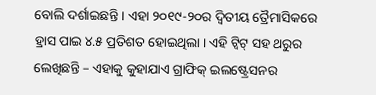ବୋଲି ଦର୍ଶାଇଛନ୍ତି । ଏହା ୨୦୧୯-୨୦ର ଦ୍ୱିତୀୟ ତ୍ରୈମାସିକରେ ହ୍ରାସ ପାଇ ୪.୫ ପ୍ରତିଶତ ହୋଇଥିଲା । ଏହି ଟ୍ୱିଟ୍ ସହ ଥରୁର ଲେଖିଛନ୍ତି – ଏହାକୁ କୁହାଯାଏ ଗ୍ରାଫିକ୍ ଇଲଷ୍ଟ୍ରେସନର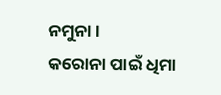ନମୁନା ।
କରୋନା ପାଇଁ ଧିମା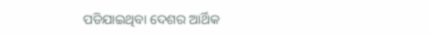ପଡିଯାଇଥିବା ଦେଶର ଆର୍ଥିକ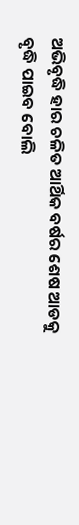ଅଭିବୃଦ୍ଧି ହାର ଚଳିତ ଆର୍ଥିକ ବର୍ଷର ଶେଷ ଆଡକୁ ବୃଦ୍ଧି ପାଇବ ବୋଲି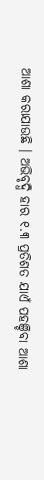ଆଶା କରାଯାଉଛି । ଅଭିବୃଦ୍ଧି ହାର ୧.୩ ପ୍ରତିଶତ ଯାଏଁ ପହଞ୍ଚିବା ଆଶା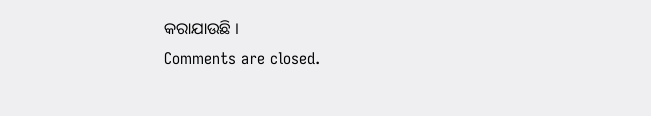କରାଯାଉଛି ।
Comments are closed.